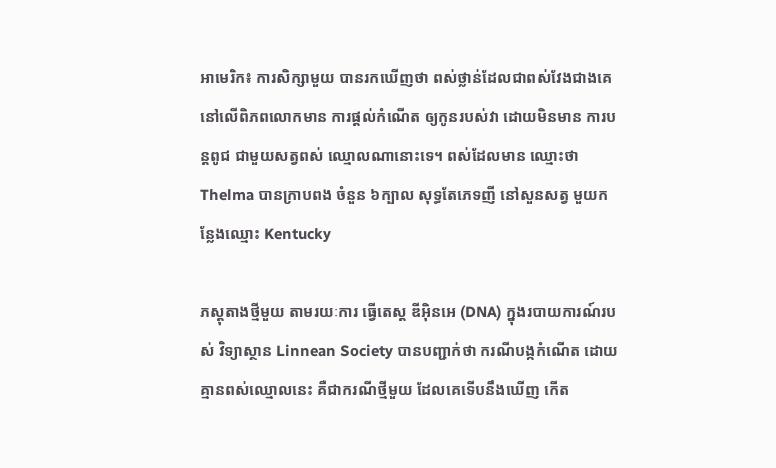អាមេរិក៖ ការសិក្សាមួយ បានរកឃើញថា ពស់ថ្លាន់ដែលជាពស់វែងជាងគេ នៅលើពិភពលោកមាន ការផ្តល់កំណើត ឲ្យកូនរបស់វា ដោយមិនមាន ការបន្តពូជ ជាមួយសត្វពស់ ឈ្មោលណានោះទេ។ ពស់ដែលមាន ឈ្មោះថា Thelma បានក្រាបពង ចំនួន ៦ក្បាល សុទ្ធតែភេទញី នៅសួនសត្វ មួយកន្លែងឈ្មោះ Kentucky

ភស្តុតាងថ្មីមួយ តាមរយៈការ ធ្វើតេស្ត ឌីអ៊ិនអេ (DNA) ក្នុងរបាយការណ៍របស់ វិទ្យាស្ថាន Linnean Society បានបញ្ជាក់ថា ករណីបង្កកំណើត ដោយគ្មានពស់ឈ្មោលនេះ គឺជាករណីថ្មីមួយ ដែលគេទើបនឹងឃើញ កើត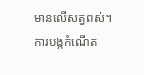មានលើសត្វពស់។ ការបង្កកំណើត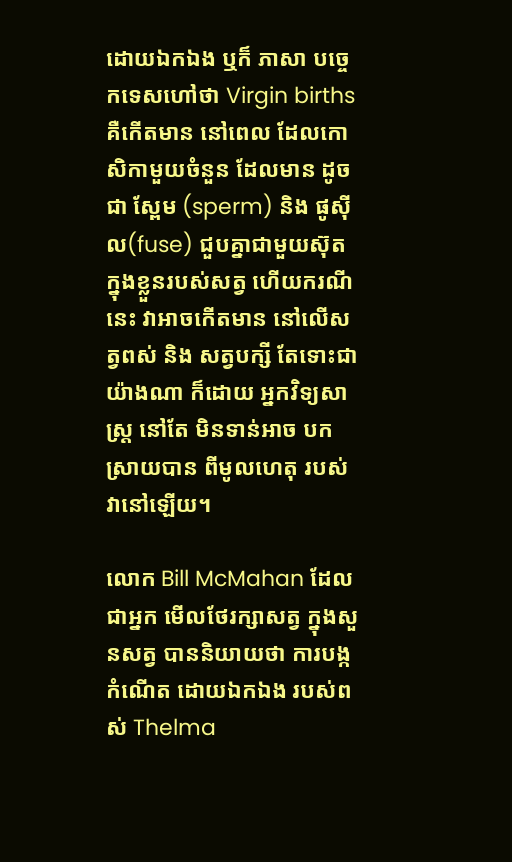ដោយឯកឯង ឬក៏ ភាសា បច្ចេកទេសហៅថា Virgin births គឺកើតមាន នៅពេល ដែលកោសិកាមួយចំនួន ដែលមាន ដូចជា ស្ពែម (sperm) និង ផូស៊ីល(fuse) ជួបគ្នាជាមួយស៊ុត ក្នុងខ្លួនរបស់សត្វ ហើយករណីនេះ វាអាចកើតមាន នៅលើសត្វពស់ និង សត្វបក្សី តែទោះជាយ៉ាងណា ក៏ដោយ អ្នកវិទ្យសាស្ត្រ នៅតែ មិនទាន់អាច បកស្រាយបាន ពីមូលហេតុ របស់វានៅឡើយ។

លោក Bill McMahan ដែលជាអ្នក មើលថែរក្សាសត្វ ក្នុងសួនសត្វ បាននិយាយថា ការបង្កកំណើត ដោយឯកឯង របស់ពស់ Thelma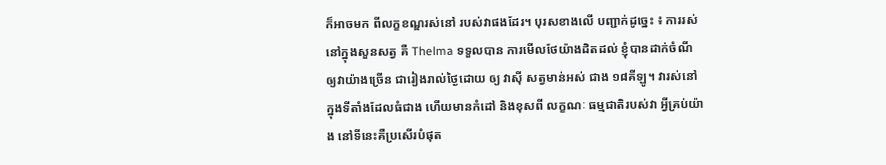ក៏អាចមក ពីលក្ខខណ្ឌរស់នៅ របស់វាផងដែរ។ បុរសខាងលើ បញ្ជាក់ដូច្នេះ ៖ ការរស់នៅក្នុងសួនសត្វ គឺ Thelma ទទួលបាន ការមើលថែយ៉ាងដិតដល់ ខ្ញុំបានដាក់ចំណី ឲ្យវាយ៉ាងច្រើន ជារៀងរាល់ថ្ងៃដោយ ឲ្យ វាស៊ី សត្វមាន់អស់ ជាង ១៨គីឡូ។ វារស់នៅ ក្នុងទីតាំងដែលធំជាង ហើយមានកំដៅ និងខុសពី លក្ខណៈ ធម្មជាតិរបស់វា អ្វីគ្រប់យ៉ាង នៅទីនេះគឺប្រសើរបំផុត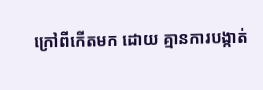ក្រៅពីកើតមក ដោយ គ្មានការបង្កាត់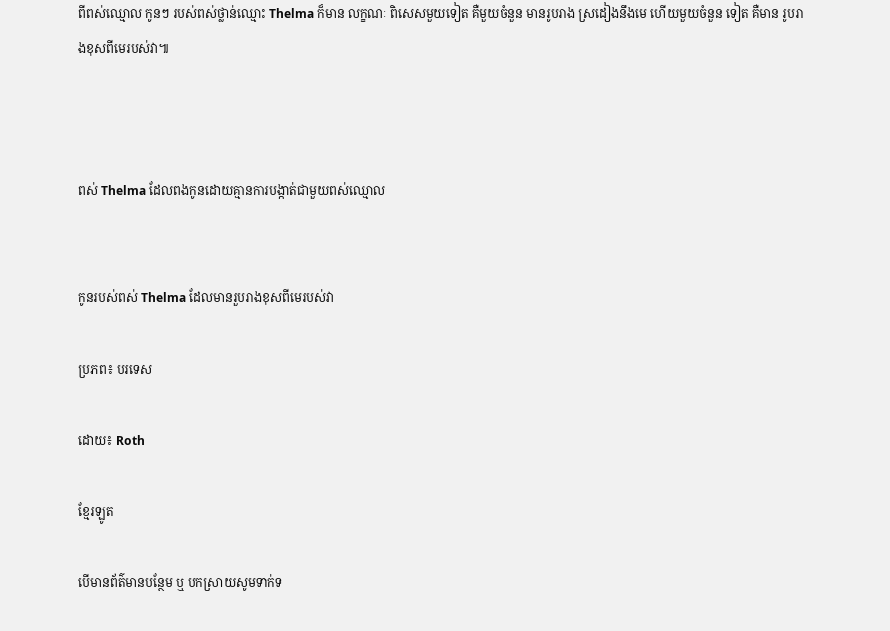ពីពស់ឈ្មោល កូនៗ របស់ពស់ថ្លាន់ឈ្មោះ Thelma ក៏មាន លក្ខណៈ ពិសេសមួយទៀត គឺមួយចំនួន មានរូបរាង ស្រដៀងនឹងមេ ហើយមួយចំនួន ទៀត គឺមាន រូបរាងខុសពីមេរបស់វា៕



ពស់ Thelma ដែលពងកូនដោយគ្មានការបង្កាត់ជាមួយពស់ឈ្មោល


កូនរបស់ពស់ Thelma ដែលមានរួបរាងខុសពីមេរបស់វា

ប្រភព៖ បរទេស

ដោយ៖ Roth

ខ្មែរឡូត

បើមានព័ត៌មានបន្ថែម ឬ បកស្រាយសូមទាក់ទ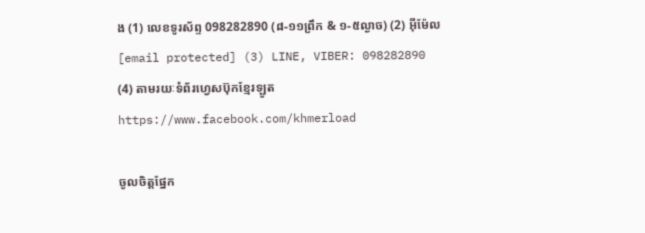ង (1) លេខទូរស័ព្ទ 098282890 (៨-១១ព្រឹក & ១-៥ល្ងាច) (2) អ៊ីម៉ែល [email protected] (3) LINE, VIBER: 098282890 (4) តាមរយៈទំព័រហ្វេសប៊ុកខ្មែរឡូត https://www.facebook.com/khmerload

ចូលចិត្តផ្នែក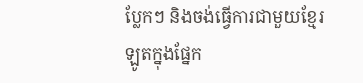ប្លែកៗ និងចង់ធ្វើការជាមួយខ្មែរឡូតក្នុងផ្នែក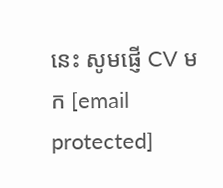នេះ សូមផ្ញើ CV មក [email protected]